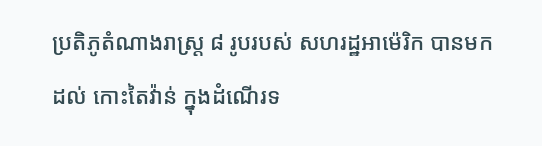ប្រតិភូតំណាងរាស្ត្រ ៨ រូបរបស់ សហរដ្ឋអាម៉េរិក បានមកដល់ កោះតៃវ៉ាន់ ក្នុងដំណើរទ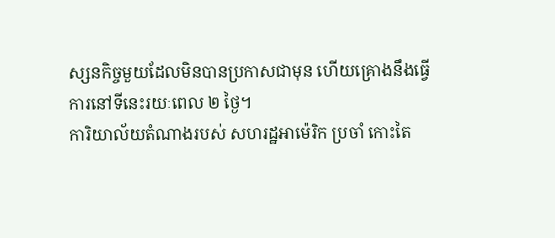ស្សនកិច្ចមួយដែលមិនបានប្រកាសជាមុន ហើយគ្រោងនឹងធ្វើការនៅទីនេះរយៈពេល ២ ថ្ងៃ។
ការិយាល័យតំណាងរបស់ សហរដ្ឋអាម៉េរិក ប្រចាំ កោះតៃ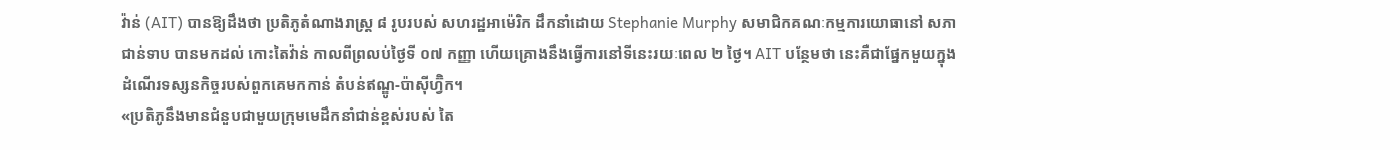វ៉ាន់ (AIT) បានឱ្យដឹងថា ប្រតិភូតំណាងរាស្ត្រ ៨ រូបរបស់ សហរដ្ឋអាម៉េរិក ដឹកនាំដោយ Stephanie Murphy សមាជិកគណៈកម្មការយោធានៅ សភាជាន់ទាប បានមកដល់ កោះតៃវ៉ាន់ កាលពីព្រលប់ថ្ងៃទី ០៧ កញ្ញា ហើយគ្រោងនឹងធ្វើការនៅទីនេះរយៈពេល ២ ថ្ងៃ។ AIT បន្ថែមថា នេះគឺជាផ្នែកមួយក្នុងដំណើរទស្សនកិច្ចរបស់ពួកគេមកកាន់ តំបន់ឥណ្ឌូ-ប៉ាស៊ីហ្វ៊ិក។
«ប្រតិភូនឹងមានជំនួបជាមួយក្រុមមេដឹកនាំជាន់ខ្ពស់របស់ តៃ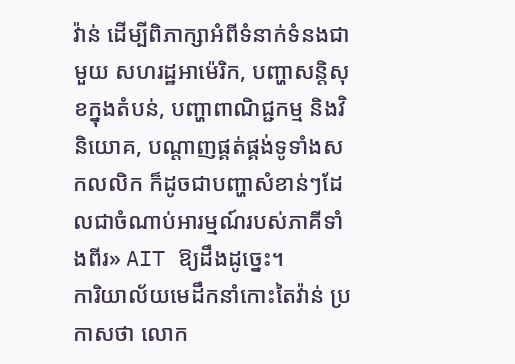វ៉ាន់ ដើម្បីពិភាក្សាអំពីទំនាក់ទំនងជាមួយ សហរដ្ឋអាម៉េរិក, បញ្ហាសន្តិសុខក្នុងតំបន់, បញ្ហាពាណិជ្ជកម្ម និងវិនិយោគ, បណ្ដាញផ្គត់ផ្គង់ទូទាំងសកលលិក ក៏ដូចជាបញ្ហាសំខាន់ៗដែលជាចំណាប់អារម្មណ៍របស់ភាគីទាំងពីរ» AIT ឱ្យដឹងដូច្នេះ។
ការិយាល័យមេដឹកនាំកោះតៃវ៉ាន់ ប្រកាសថា លោក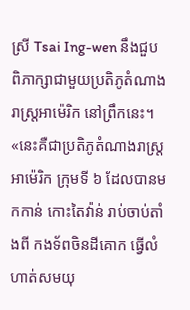ស្រី Tsai Ing-wen នឹងជួបពិភាក្សាជាមួយប្រតិភូតំណាងរាស្ត្រអាម៉េរិក នៅព្រឹកនេះ។
«នេះគឺជាប្រតិភូតំណាងរាស្ត្រអាម៉េរិក ក្រុមទី ៦ ដែលបានមកកាន់ កោះតៃវ៉ាន់ រាប់ចាប់តាំងពី កងទ័ពចិនដីគោក ធ្វើលំហាត់សមយុ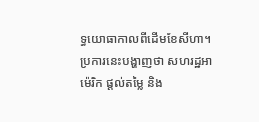ទ្ធយោធាកាលពីដើមខែសីហា។ ប្រការនេះបង្ហាញថា សហរដ្ឋអាម៉េរិក ផ្ដល់តម្លៃ និង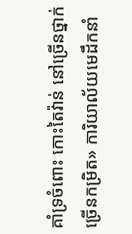គាំទ្រចំពោះ កោះតៃវ៉ាន់ នៅច្រើនថ្នាក់ ច្រើនកម្រិត» ការិយាល័យមេដឹកនាំ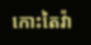កោះតៃវ៉ា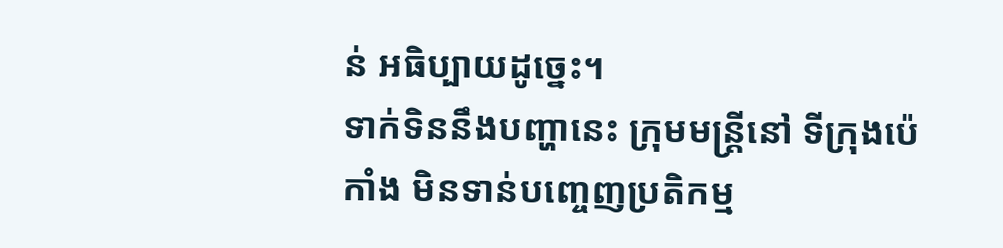ន់ អធិប្បាយដូច្នេះ។
ទាក់ទិននឹងបញ្ហានេះ ក្រុមមន្ត្រីនៅ ទីក្រុងប៉េកាំង មិនទាន់បញ្ចេញប្រតិកម្ម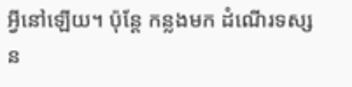អ្វីនៅឡើយ។ ប៉ុន្តែ កន្លងមក ដំណើរទស្សន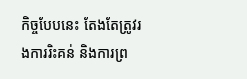កិច្ចបែបនេះ តែងតែត្រូវរងការរិះគន់ និងការព្រ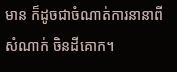មាន ក៏ដូចជាចំណាត់ការនានាពីសំណាក់ ចិនដីគោក។